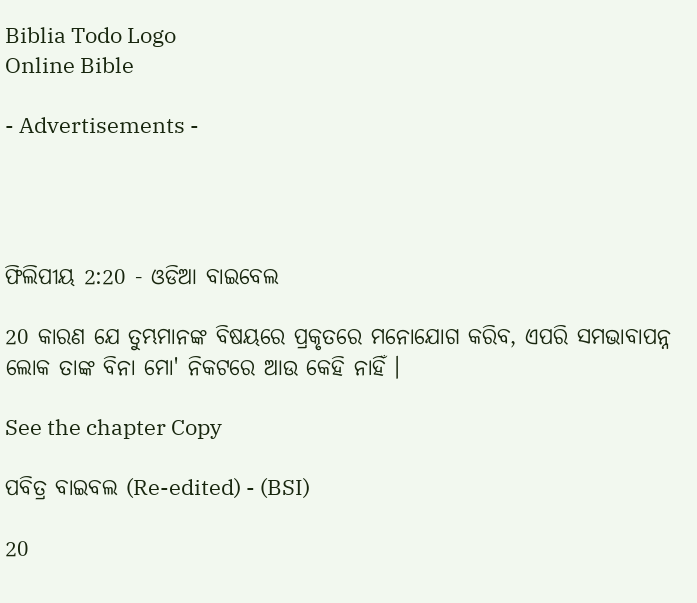Biblia Todo Logo
Online Bible

- Advertisements -




ଫିଲିପୀୟ 2:20 - ଓଡିଆ ବାଇବେଲ

20 କାରଣ ଯେ ତୁମ୍ଭମାନଙ୍କ ବିଷୟରେ ପ୍ରକୃତରେ ମନୋଯୋଗ କରିବ, ଏପରି ସମଭାବାପନ୍ନ ଲୋକ ତାଙ୍କ ବିନା ମୋ' ନିକଟରେ ଆଉ କେହି ନାହିଁ ।

See the chapter Copy

ପବିତ୍ର ବାଇବଲ (Re-edited) - (BSI)

20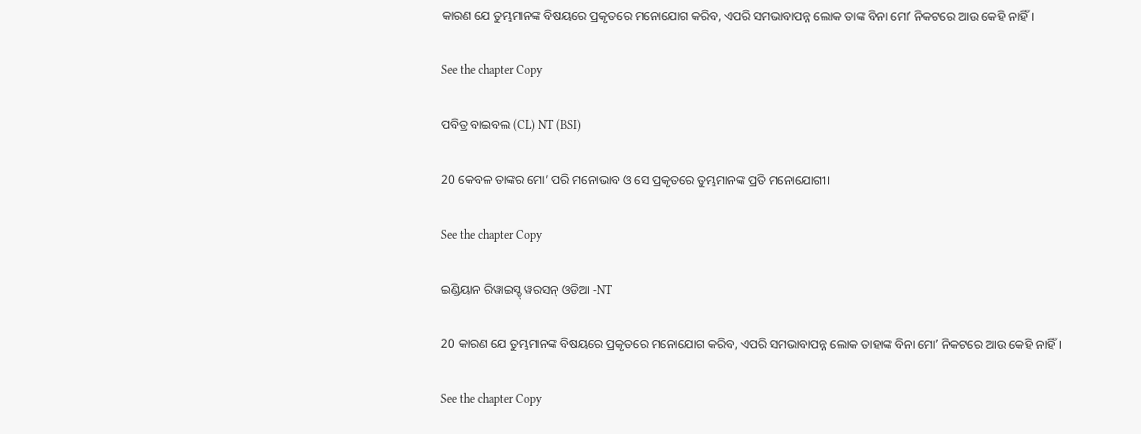କାରଣ ଯେ ତୁମ୍ଭମାନଙ୍କ ବିଷୟରେ ପ୍ରକୃତରେ ମନୋଯୋଗ କରିବ, ଏପରି ସମଭାବାପନ୍ନ ଲୋକ ତାଙ୍କ ବିନା ମୋʼ ନିକଟରେ ଆଉ କେହି ନାହିଁ।

See the chapter Copy

ପବିତ୍ର ବାଇବଲ (CL) NT (BSI)

20 କେବଳ ତାଙ୍କର ମୋ’ ପରି ମନୋଭାବ ଓ ସେ ପ୍ରକୃତରେ ତୁମ୍ଭମାନଙ୍କ ପ୍ରତି ମନୋଯୋଗୀ।

See the chapter Copy

ଇଣ୍ଡିୟାନ ରିୱାଇସ୍ଡ୍ ୱରସନ୍ ଓଡିଆ -NT

20 କାରଣ ଯେ ତୁମ୍ଭମାନଙ୍କ ବିଷୟରେ ପ୍ରକୃତରେ ମନୋଯୋଗ କରିବ, ଏପରି ସମଭାବାପନ୍ନ ଲୋକ ତାହାଙ୍କ ବିନା ମୋʼ ନିକଟରେ ଆଉ କେହି ନାହିଁ।

See the chapter Copy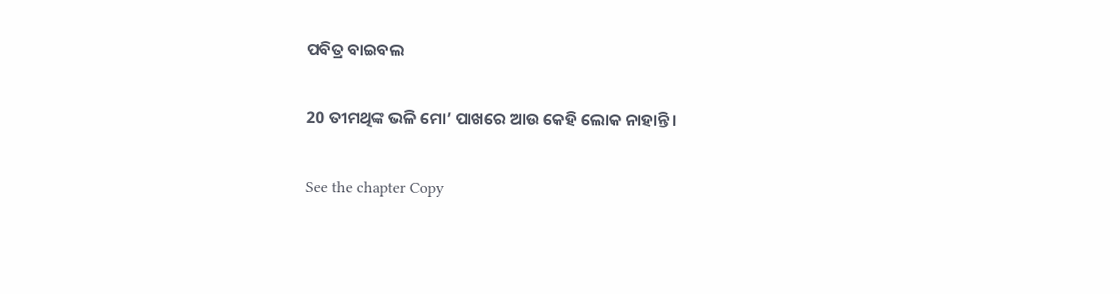ପବିତ୍ର ବାଇବଲ

20 ତୀମଥିଙ୍କ ଭଳି ମୋ’ ପାଖରେ ଆଉ କେହି ଲୋକ ନାହାନ୍ତି।

See the chapter Copy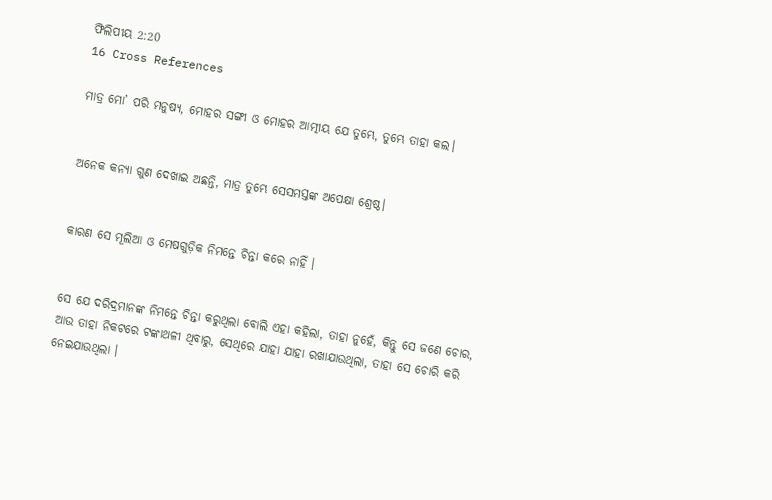ଫିଲିପୀୟ 2:20
16 Cross References

ମାତ୍ର ମୋ’ ପରି ମନୁଷ୍ୟ, ମୋହର ସଙ୍ଗୀ ଓ ମୋହର ଆତ୍ମୀୟ ଯେ ତୁମ୍ଭେ, ତୁମ୍ଭେ ତାହା କଲ।


ଅନେକ କନ୍ୟା ଗୁଣ ଦେଖାଇ ଅଛନ୍ତି, ମାତ୍ର ତୁମ୍ଭେ ସେସମସ୍ତଙ୍କ ଅପେକ୍ଷା ଶ୍ରେଷ୍ଠ।


କାରଣ ସେ ମୂଲିଆ ଓ ମେଷଗୁଡ଼ିକ ନିମନ୍ତେ ଚିନ୍ତା କରେ ନାହିଁ ।


ସେ ଯେ ଦରିଦ୍ରମାନଙ୍କ ନିମନ୍ତେ ଚିନ୍ତା କରୁଥିଲା ବୋଲି ଏହା କହିଲା, ତାହା ନୁହେଁ, କିନ୍ତୁ ସେ ଜଣେ ଚୋର, ଆଉ ତାହା ନିକଟରେ ଟଙ୍କାଥଳୀ ଥିବାରୁ, ସେଥିରେ ଯାହା ଯାହା ରଖାଯାଉଥିଲା, ତାହା ସେ ଚୋରି କରି ନେଇଯାଉଥିଲା ।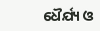ଧୈର୍ଯ୍ୟ ଓ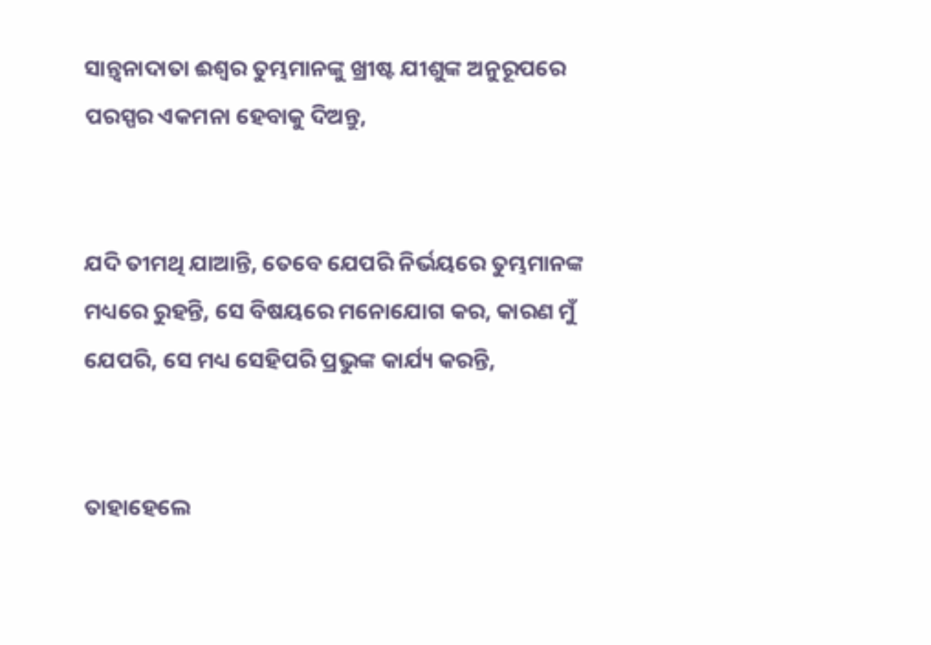ସାନ୍ତ୍ୱନାଦାତା ଈଶ୍ୱର ତୁମ୍ଭମାନଙ୍କୁ ଖ୍ରୀଷ୍ଟ ଯୀଶୁଙ୍କ ଅନୁରୂପରେ ପରସ୍ପର ଏକମନା ହେବାକୁ ଦିଅନ୍ତୁ,


ଯଦି ତୀମଥି ଯାଆନ୍ତି, ତେବେ ଯେପରି ନିର୍ଭୟରେ ତୁମ୍ଭମାନଙ୍କ ମଧ୍ୟରେ ରୁହନ୍ତି, ସେ ବିଷୟରେ ମନୋଯୋଗ କର, କାରଣ ମୁଁ ଯେପରି, ସେ ମଧ୍ୟ ସେହିପରି ପ୍ରଭୁଙ୍କ କାର୍ଯ୍ୟ କରନ୍ତି,


ତାହାହେଲେ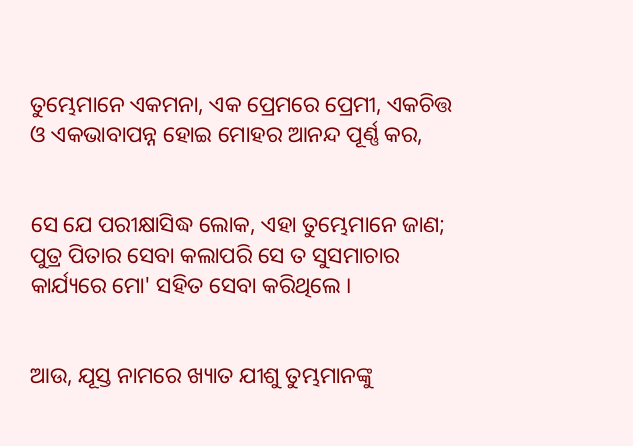ତୁମ୍ଭେମାନେ ଏକମନା, ଏକ ପ୍ରେମରେ ପ୍ରେମୀ, ଏକଚିତ୍ତ ଓ ଏକଭାବାପନ୍ନ ହୋଇ ମୋହର ଆନନ୍ଦ ପୂର୍ଣ୍ଣ କର,


ସେ ଯେ ପରୀକ୍ଷାସିଦ୍ଧ ଲୋକ, ଏହା ତୁମ୍ଭେମାନେ ଜାଣ; ପୁତ୍ର ପିତାର ସେବା କଲାପରି ସେ ତ ସୁସମାଚାର କାର୍ଯ୍ୟରେ ମୋ' ସହିତ ସେବା କରିଥିଲେ ।


ଆଉ, ଯୂସ୍ତ ନାମରେ ଖ୍ୟାତ ଯୀଶୁ ତୁମ୍ଭମାନଙ୍କୁ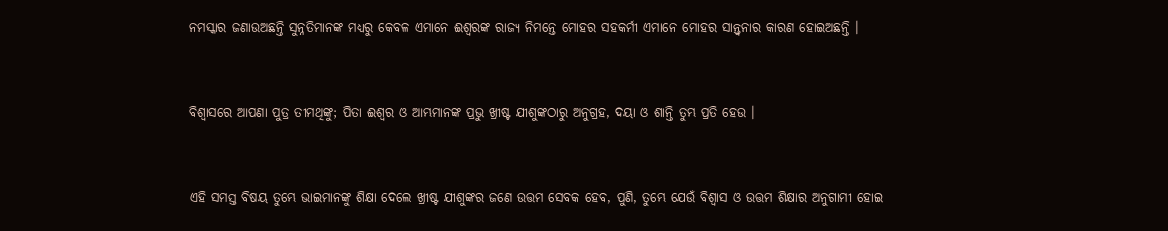ନମସ୍କାର ଜଣାଉଅଛନ୍ତି ସୁନ୍ନତିମାନଙ୍କ ମଧ୍ୟରୁ କେବଳ ଏମାନେ ଈଶ୍ୱରଙ୍କ ରାଜ୍ୟ ନିମନ୍ତେ ମୋହର ସହକର୍ମୀ ଏମାନେ ମୋହର ସାନ୍ତ୍ୱନାର କାରଣ ହୋଇଅଛନ୍ତି ।


ବିଶ୍ୱାସରେ ଆପଣା ପୁତ୍ର ତୀମଥିଙ୍କୁ; ପିତା ଈଶ୍ୱର ଓ ଆମ୍ଭମାନଙ୍କ ପ୍ରଭୁ ଖ୍ରୀଷ୍ଟ ଯୀଶୁଙ୍କଠାରୁ ଅନୁଗ୍ରହ, ଦୟା ଓ ଶାନ୍ତି ତୁମ୍ଭ ପ୍ରତି ହେଉ ।


ଏହି ସମସ୍ତ ବିଷୟ ତୁମ୍ଭେ ଭାଇମାନଙ୍କୁ ଶିକ୍ଷା ଦେଲେ ଖ୍ରୀଷ୍ଟ ଯୀଶୁଙ୍କର ଜଣେ ଉତ୍ତମ ସେବକ ହେବ, ପୁଣି, ତୁମ୍ଭେ ଯେଉଁ ବିଶ୍ୱାସ ଓ ଉତ୍ତମ ଶିକ୍ଷାର ଅନୁଗାମୀ ହୋଇ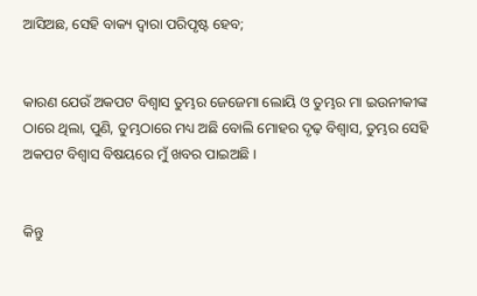ଆସିଅଛ, ସେହି ବାକ୍ୟ ଦ୍ୱାରା ପରିପୃଷ୍ଟ ହେବ;


କାରଣ ଯେଉଁ ଅକପଟ ବିଶ୍ୱାସ ତୁମ୍ଭର ଜେଜେମା ଲୋୟି ଓ ତୁମ୍ଭର ମା ଇଉନୀକୀଙ୍କ ଠାରେ ଥିଲା, ପୁଣି, ତୁମ୍ଭଠାରେ ମଧ୍ୟ ଅଛି ବୋଲି ମୋହର ଦୃଢ଼ ବିଶ୍ୱାସ, ତୁମ୍ଭର ସେହି ଅକପଟ ବିଶ୍ୱାସ ବିଷୟରେ ମୁଁ ଖବର ପାଇଅଛି ।


କିନ୍ତୁ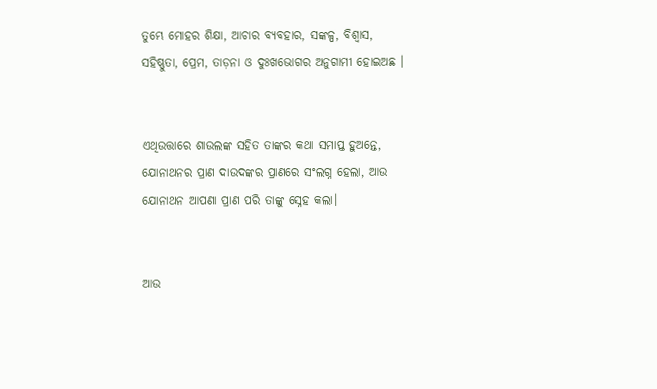ତୁମ୍ଭେ ମୋହର ଶିକ୍ଷା, ଆଚାର ବ୍ୟବହାର, ସଙ୍କଳ୍ପ, ବିଶ୍ୱାସ, ସହିଷ୍ଣୁତା, ପ୍ରେମ, ତାଡ଼ନା ଓ ଦୁଃଖଭୋଗର ଅନୁଗାମୀ ହୋଇଅଛ ।


ଏଥିଉତ୍ତାରେ ଶାଉଲଙ୍କ ସହିତ ତାଙ୍କର କଥା ସମାପ୍ତ ହୁଅନ୍ତେ, ଯୋନାଥନର ପ୍ରାଣ ଦାଉଦଙ୍କର ପ୍ରାଣରେ ସଂଲଗ୍ନ ହେଲା, ଆଉ ଯୋନାଥନ ଆପଣା ପ୍ରାଣ ପରି ତାଙ୍କୁ ସ୍ନେହ କଲା।


ଆଉ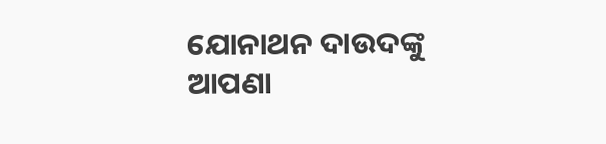ଯୋନାଥନ ଦାଉଦଙ୍କୁ ଆପଣା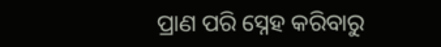ପ୍ରାଣ ପରି ସ୍ନେହ କରିବାରୁ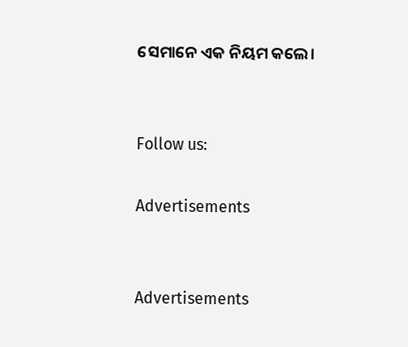ସେମାନେ ଏକ ନିୟମ କଲେ।


Follow us:

Advertisements


Advertisements